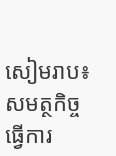សៀមរាប៖ សមត្ថកិច្ចធ្វើការ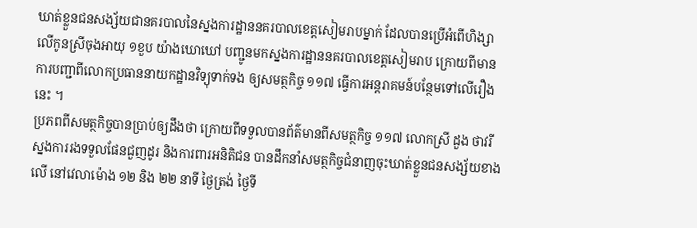ឃាត់ខ្លួនជនសង្ស័យជានគរបាលនៃស្នងការដ្ឋាននគរបាលខេត្តសៀមរាបម្នាក់ ដែលបានប្រើអំពើហិង្សាលើកូនស្រីចុងអាយុ ១ខួប យ៉ាងឃោឃៅ បញ្ជូនមកស្នងការដ្ឋាននគរបាលខេត្តសៀមរាប ក្រោយពីមានការបញ្ជាពីលោកប្រធាននាយកដ្ឋានវិទ្យុទាក់ទង ឲ្យសមត្ថកិច្ច ១១៧ ធ្វើការអន្ដរាគមន៍បន្ថែមទៅលើរឿងនេះ ។
ប្រភពពីសមត្ថកិច្ចបានប្រាប់ឲ្យដឹងថា ក្រោយពីទទួលបានព័ត៌មានពីសមត្ថកិច្ច ១១៧ លោកស្រី ដួង ថាវរី ស្នងការរងទទួលផែនជួញដូរ និងការពារអនិតិជន បានដឹកនាំសមត្ថកិច្ចជំនាញចុះឃាត់ខ្លួនជនសង្ស័យខាងលើ នៅវេលាម៉ោង ១២ និង ២២ នាទី ថ្ងៃត្រង់ ថ្ងៃទី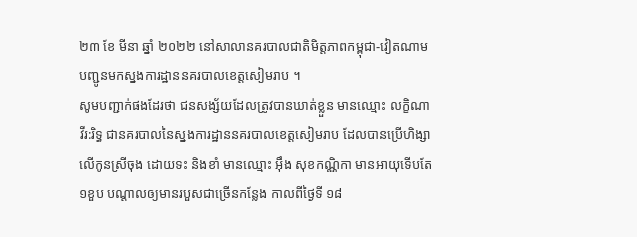២៣ ខែ មីនា ឆ្នាំ ២០២២ នៅសាលានគរបាលជាតិមិត្តភាពកម្ពុជា-វៀតណាម បញ្ជូនមកស្នងការដ្ឋាននគរបាលខេត្តសៀមរាប ។
សូមបញ្ជាក់ផងដែរថា ជនសង្ស័យដែលត្រូវបានឃាត់ខ្លួន មានឈ្មោះ លក្ខិណា វីរ:រិទ្ធ ជានគរបាលនៃស្នងការដ្ឋាននគរបាលខេត្តសៀមរាប ដែលបានប្រើហិង្សា លើកូនស្រីចុង ដោយទះ និងខាំ មានឈ្មោះ អ៊ឹង សុខកណ្ណិកា មានអាយុទើបតែ ១ខួប បណ្ដាលឲ្យមានរបួសជាច្រើនកន្លែង កាលពីថ្ងៃទី ១៨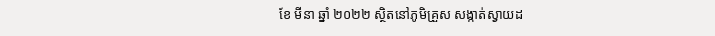ខែ មីនា ឆ្នាំ ២០២២ ស្ថិតនៅភូមិគ្រួស សង្កាត់ស្វាយដ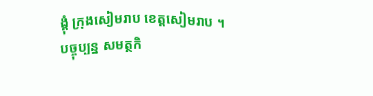ង្គុំ ក្រុងសៀមរាប ខេត្តសៀមរាប ។
បច្ចុប្បន្ន សមត្ថកិ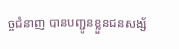ច្ចជំនាញ បានបញ្ជូនខ្លួនជនសង្ស័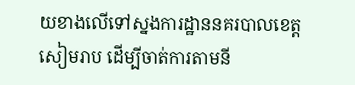យខាងលើទៅស្នងការដ្ឋាននគរបាលខេត្តសៀមរាប ដើម្បីចាត់ការតាមនី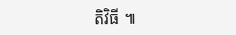តិវិធី ៕